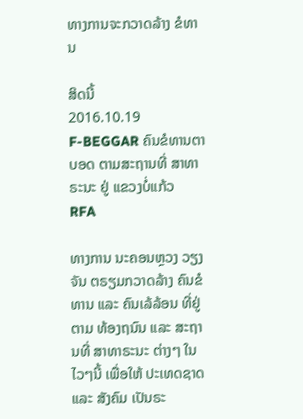ທາງການຈະກວາດລ້າງ ຂໍທານ

ສິດນີ້
2016.10.19
F-BEGGAR ຄົນຂໍທານຕາບອດ ຕາມສະຖານທີ່ ສາທາຣະນະ ຢູ່ ແຂວງບໍ່ແກ້ວ
RFA

ທາງການ ນະຄອນຫຼວງ ວຽງຈັນ ຕຣຽມກວາດລ້າງ ຄົນຂໍທານ ແລະ ຄົນເລ້ລ້ອນ ທີ່ຢູ່ຕາມ ທ້ອງຖນົນ ແລະ ສະຖານທີ່ ສາທາຣະນະ ຕ່າງໆ ໃນໄວໆນີ້ ເພື່ອໃຫ້ ປະເທດຊາດ ແລະ ສັງຄົມ ເປັນຣະ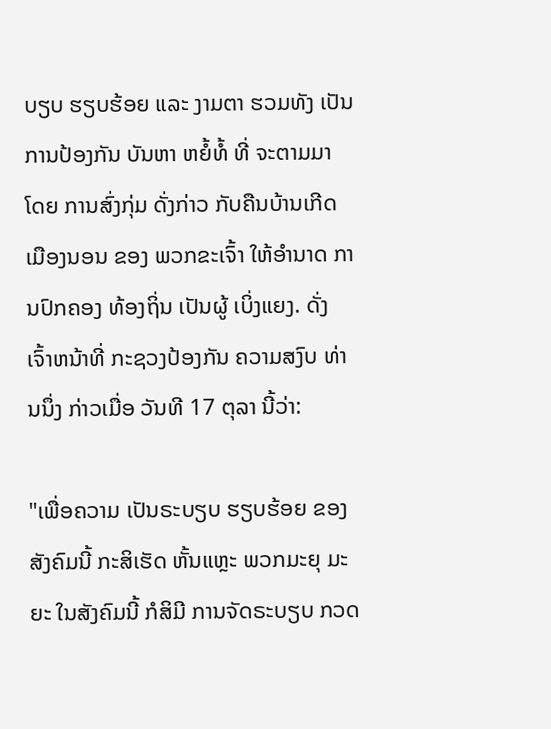ບຽບ ຮຽບຮ້ອຍ ແລະ ງາມຕາ ຮວມທັງ ເປັນການປ້ອງກັນ ບັນຫາ ຫຍໍ້ທໍ້ ທີ່ ຈະຕາມມາ ໂດຍ ການສົ່ງກຸ່ມ ດັ່ງກ່າວ ກັບຄືນບ້ານເກີດ ເມືອງນອນ ຂອງ ພວກຂະເຈົ້າ ໃຫ້ອຳນາດ ການປົກຄອງ ທ້ອງຖິ່ນ ເປັນຜູ້ ເບິ່ງແຍງ. ດັ່ງ ເຈົ້າຫນ້າທີ່ ກະຊວງປ້ອງກັນ ຄວາມສງົບ ທ່ານນຶ່ງ ກ່າວເມື່ອ ວັນທີ 17 ຕຸລາ ນີ້ວ່າ:

"ເພື່ອຄວາມ ເປັນຣະບຽບ ຮຽບຮ້ອຍ ຂອງສັງຄົມນີ້ ກະສິເຮັດ ຫັ້ນແຫຼະ ພວກມະຍຸ ມະຍະ ໃນສັງຄົມນີ້ ກໍສິມີ ການຈັດຣະບຽບ ກວດ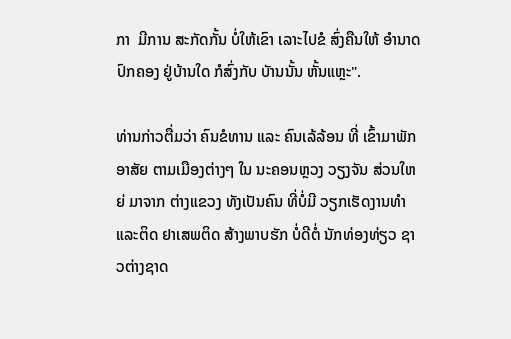ກາ  ມີການ ສະກັດກັ້ນ ບໍ່ໃຫ້ເຂົາ ເລາະໄປຂໍ ສົ່ງຄືນໃຫ້ ອຳນາດ ປົກຄອງ ຢູ່ບ້ານໃດ ກໍສົ່ງກັບ ບັານນັ້ນ ຫັ້ນແຫຼະ".

ທ່ານກ່າວຕື່ມວ່າ ຄົນຂໍທານ ແລະ ຄົນເລ້ລ້ອນ ທີ່ ເຂົ້າມາພັກ ອາສັຍ ຕາມເມືອງຕ່າງໆ ໃນ ນະຄອນຫຼວງ ວຽງຈັນ ສ່ວນໃຫຍ່ ມາຈາກ ຕ່າງແຂວງ ທັງເປັນຄົນ ທີ່ບໍ່ມີ ວຽກເຮັດງານທຳ ແລະຕິດ ຢາເສພຕິດ ສ້າງພາບຮັກ ບໍ່ດີຕໍ່ ນັກທ່ອງທ່ຽວ ຊາວຕ່າງຊາດ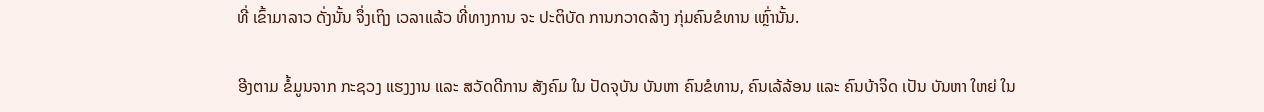ທີ່ ເຂົ້າມາລາວ ດັ່ງນັ້ນ ຈຶ່ງເຖິງ ເວລາແລ້ວ ທີ່ທາງການ ຈະ ປະຕິບັດ ການກວາດລ້າງ ກຸ່ມຄົນຂໍທານ ເຫຼົ່ານັ້ນ.

ອີງຕາມ ຂໍ້ມູນຈາກ ກະຊວງ ແຮງງານ ແລະ ສວັດດີການ ສັງຄົມ ໃນ ປັດຈຸບັນ ບັນຫາ ຄົນຂໍທານ, ຄົນເລ້ລ້ອນ ແລະ ຄົນບ້າຈິດ ເປັນ ບັນຫາ ໃຫຍ່ ໃນ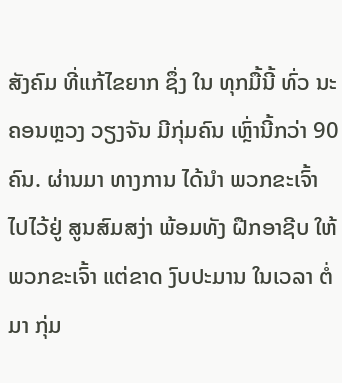ສັງຄົມ ທີ່ແກ້ໄຂຍາກ ຊຶ່ງ ໃນ ທຸກມື້ນີ້ ທົ່ວ ນະຄອນຫຼວງ ວຽງຈັນ ມີກຸ່ມຄົນ ເຫຼົ່ານີ້ກວ່າ 90 ຄົນ. ຜ່ານມາ ທາງການ ໄດ້ນຳ ພວກຂະເຈົ້າ ໄປໄວ້ຢູ່ ສູນສົມສງ່າ ພ້ອມທັງ ຝືກອາຊີບ ໃຫ້ ພວກຂະເຈົ້າ ແຕ່ຂາດ ງົບປະມານ ໃນເວລາ ຕໍ່ມາ ກຸ່ມ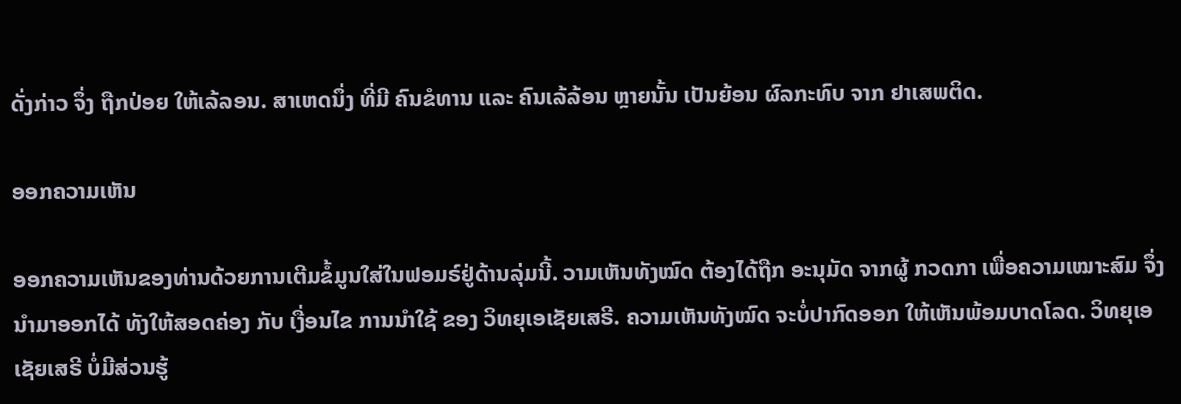ດັ່ງກ່າວ ຈຶ່ງ ຖືກປ່ອຍ ໃຫ້ເລ້ລອນ. ສາເຫດນຶ່ງ ທີ່ມີ ຄົນຂໍທານ ແລະ ຄົນເລ້ລ້ອນ ຫຼາຍນັ້ນ ເປັນຍ້ອນ ຜົລກະທົບ ຈາກ ຢາເສພຕິດ.

ອອກຄວາມເຫັນ

ອອກຄວາມເຫັນຂອງທ່ານດ້ວຍການເຕີມຂໍ້ມູນໃສ່ໃນຟອມຣ໌ຢູ່ດ້ານລຸ່ມນີ້. ວາມເຫັນທັງໝົດ ຕ້ອງໄດ້ຖືກ ອະນຸມັດ ຈາກຜູ້ ກວດກາ ເພື່ອຄວາມເໝາະສົມ ຈຶ່ງນໍາມາອອກໄດ້ ທັງໃຫ້ສອດຄ່ອງ ກັບ ເງື່ອນໄຂ ການນຳໃຊ້ ຂອງ ວິທຍຸເອເຊັຍເສຣີ. ຄວາມເຫັນທັງໝົດ ຈະບໍ່ປາກົດອອກ ໃຫ້ເຫັນພ້ອມບາດໂລດ. ວິທຍຸເອເຊັຍເສຣີ ບໍ່ມີສ່ວນຮູ້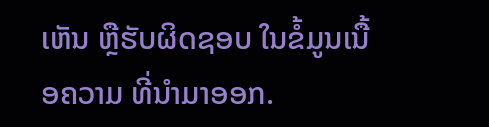ເຫັນ ຫຼືຮັບຜິດຊອບ ໃນຂໍ້ມູນເນື້ອຄວາມ ທີ່ນໍາມາອອກ.